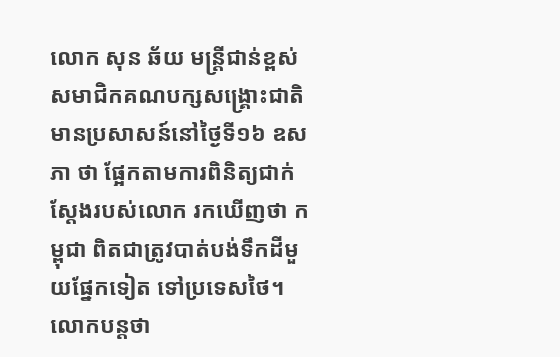លោក សុន ឆ័យ មន្ត្រីជាន់ខ្ពស់សមាជិកគណបក្សសង្គ្រោះជាតិ មានប្រសាសន៍នៅថ្ងៃទី១៦ ឧសភា ថា ផ្អែកតាមការពិនិត្យជាក់ស្ដែងរបស់លោក រកឃើញថា កម្ពុជា ពិតជាត្រូវបាត់បង់ទឹកដីមួយផ្នែកទៀត ទៅប្រទេសថៃ។ លោកបន្តថា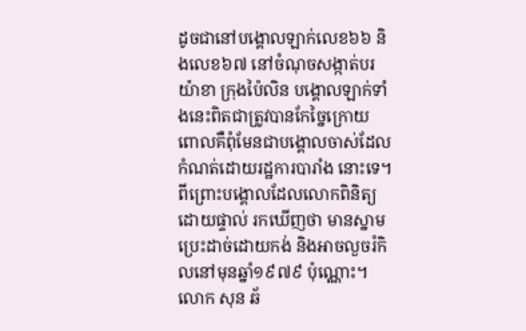ដូចជានៅបង្គោលឡាក់លេខ៦៦ និងលេខ៦៧ នៅចំណុចសង្កាត់បរយ៉ាខា ក្រុងប៉ៃលិន បង្គោលឡាក់ទាំងនេះពិតជាត្រូវបានកែច្នៃក្រោយ ពោលគឺពុំមែនជាបង្គោលចាស់ដែលកំណត់ដោយរដ្ឋការបារាំង នោះទេ។ ពីព្រោះបង្គោលដែលលោកពិនិត្យដោយផ្ទាល់ រកឃើញថា មានស្នាមប្រេះដាច់ដោយកង់ និងអាចលួចរំកិលនៅមុនឆ្នាំ១៩៧៩ ប៉ុណ្ណោះ។
លោក សុន ឆ័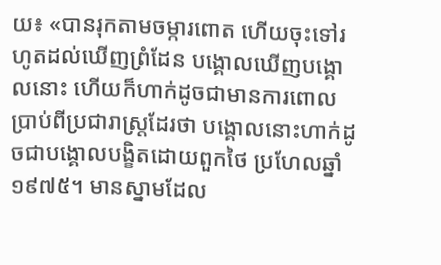យ៖ «បានរុកតាមចម្ការពោត ហើយចុះទៅរហូតដល់ឃើញព្រំដែន បង្គោលឃើញបង្គោលនោះ ហើយក៏ហាក់ដូចជាមានការពោលប្រាប់ពីប្រជារាស្ត្រដែរថា បង្គោលនោះហាក់ដូចជាបង្គោលបង្ខិតដោយពួកថៃ ប្រហែលឆ្នាំ១៩៧៥។ មានស្នាមដែល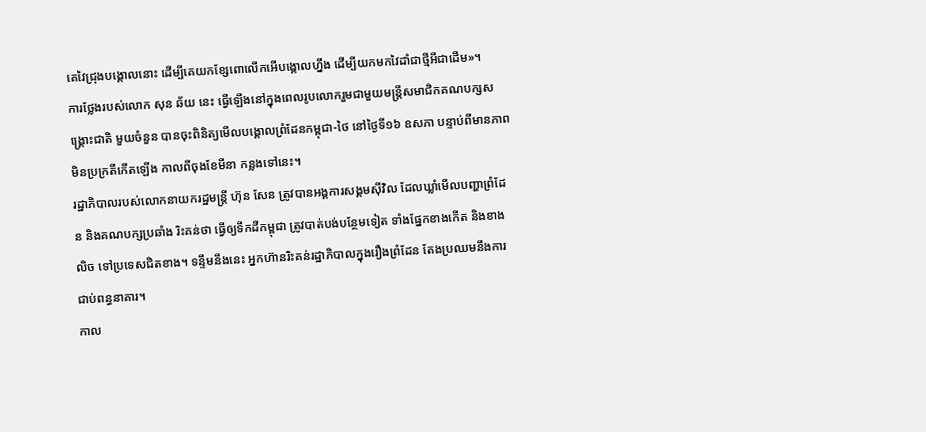គេវៃជ្រុងបង្គោលនោះ ដើម្បីគេយកខ្សែពោលើកអើបង្គោលហ្នឹង ដើម្បីយកមកវៃដាំជាថ្មីអីជាដើម»។
ការថ្លែងរបស់លោក សុន ឆ័យ នេះ ធ្វើឡើងនៅក្នុងពេលរូបលោករួមជាមួយមន្ត្រីសមាជិកគណបក្សសង្គ្រោះជាតិ មួយចំនួន បានចុះពិនិត្យមើលបង្គោលព្រំដែនកម្ពុជា-ថៃ នៅថ្ងៃទី១៦ ឧសភា បន្ទាប់ពីមានភាពមិនប្រក្រតីកើតឡើង កាលពីចុងខែមីនា កន្លងទៅនេះ។
រដ្ឋាភិបាលរបស់លោកនាយករដ្ឋមន្ត្រី ហ៊ុន សែន ត្រូវបានអង្គការសង្គមស៊ីវិល ដែលឃ្លាំមើលបញ្ហាព្រំដែន និងគណបក្សប្រឆាំង រិះគន់ថា ធ្វើឲ្យទឹកដីកម្ពុជា ត្រូវបាត់បង់បន្ថែមទៀត ទាំងផ្នែកខាងកើត និងខាងលិច ទៅប្រទេសជិតខាង។ ទន្ទឹមនឹងនេះ អ្នកហ៊ានរិះគន់រដ្ឋាភិបាលក្នុងរឿងព្រំដែន តែងប្រឈមនឹងការជាប់ពន្ធនាគារ។
កាល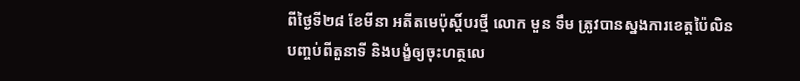ពីថ្ងៃទី២៨ ខែមីនា អតីតមេប៉ុស្តិ៍បរថ្មី លោក មួន ទឹម ត្រូវបានស្នងការខេត្តប៉ៃលិន បញ្ចប់ពីតួនាទី និងបង្ខំឲ្យចុះហត្ថលេ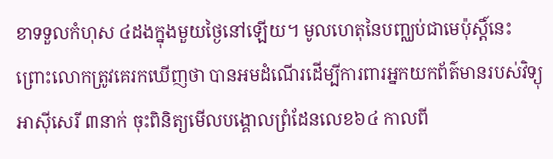ខាទទួលកំហុស ៤ដងក្នុងមួយថ្ងៃនៅឡើយ។ មូលហេតុនៃបញ្ឈប់ជាមេប៉ុស្តិ៍នេះ ព្រោះលោកត្រូវគេរកឃើញថា បានអមដំណើរដើម្បីការពារអ្នកយកព័ត៌មានរបស់វិទ្យុអាស៊ីសេរី ៣នាក់ ចុះពិនិត្យមើលបង្គោលព្រំដែនលេខ៦៤ កាលពី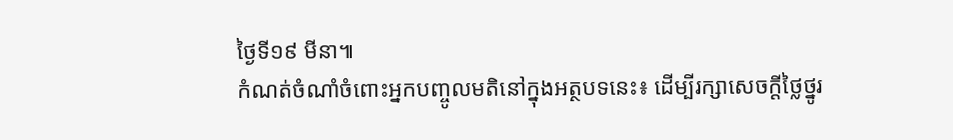ថ្ងៃទី១៩ មីនា៕
កំណត់ចំណាំចំពោះអ្នកបញ្ចូលមតិនៅក្នុងអត្ថបទនេះ៖ ដើម្បីរក្សាសេចក្ដីថ្លៃថ្នូរ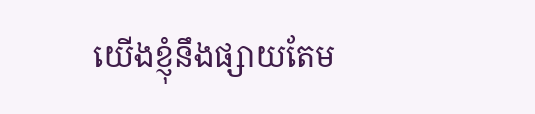យើងខ្ញុំនឹងផ្សាយតែម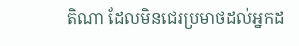តិណា ដែលមិនជេរប្រមាថដល់អ្នកដ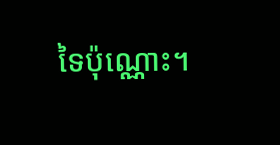ទៃប៉ុណ្ណោះ។